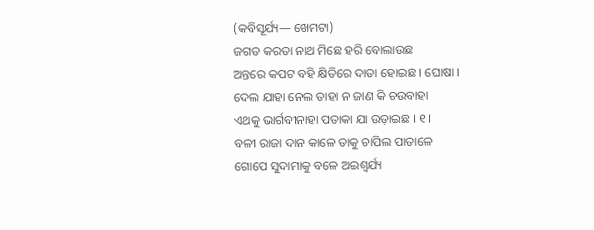(କବିସୂର୍ଯ୍ୟ— ଖେମଟା)
ଜଗତ କରତା ନାଥ ମିଛେ ହରି ବୋଲାଉଛ
ଅନ୍ତରେ କପଟ ବହି କ୍ଷିତିରେ ଦାତା ହୋଇଛ । ଘୋଷା ।
ଦେଲ ଯାହା ନେଲ ତାହା ନ ଜାଣ କି ଚଉବାହା
ଏଥକୁ ଭାର୍ଗବୀନାହା ପତାକା ଯା ଉଡ଼ାଇଛ । ୧ ।
ବଳୀ ରାଜା ଦାନ କାଳେ ତାକୁ ଚାପିଲ ପାତାଳେ
ଗୋପେ ସୁଦାମାକୁ ବଳେ ଅଇଶ୍ୱର୍ଯ୍ୟ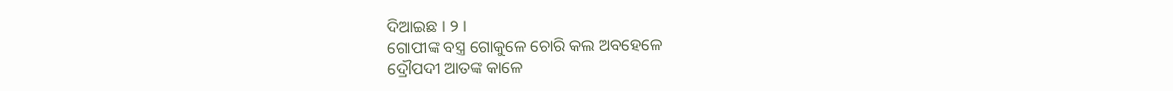ଦିଆଇଛ । ୨ ।
ଗୋପୀଙ୍କ ବସ୍ତ୍ର ଗୋକୁଳେ ଚୋରି କଲ ଅବହେଳେ
ଦ୍ରୌପଦୀ ଆତଙ୍କ କାଳେ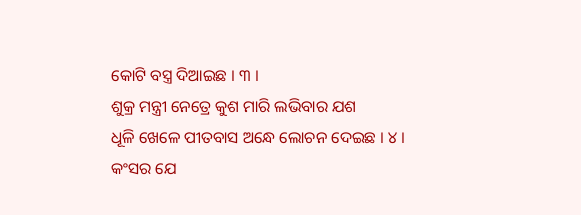କୋଟି ବସ୍ତ୍ର ଦିଆଇଛ । ୩ ।
ଶୁକ୍ର ମନ୍ତ୍ରୀ ନେତ୍ରେ କୁଶ ମାରି ଲଭିବାର ଯଶ
ଧୂଳି ଖେଳେ ପୀତବାସ ଅନ୍ଧେ ଲୋଚନ ଦେଇଛ । ୪ ।
କଂସର ଯେ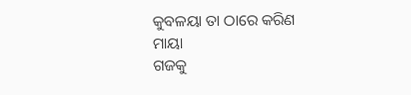କୁବଳୟା ତା ଠାରେ କରିଣ ମାୟା
ଗଜକୁ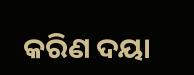କରିଣ ଦୟା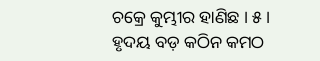ଚକ୍ରେ କୁମ୍ଭୀର ହାଣିଛ । ୫ ।
ହୃଦୟ ବଡ଼ କଠିନ କମଠ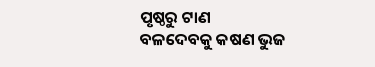ପୃଷ୍ଠରୁ ଟାଣ
ବଳଦେବକୁ କଷଣ ଭୁଜ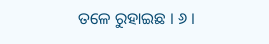ତଳେ ରୁହାଇଛ । ୬ ।